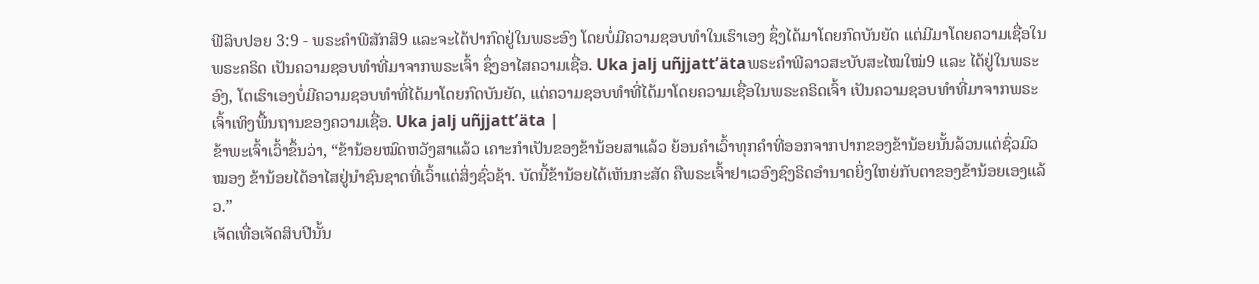ຟີລິບປອຍ 3:9 - ພຣະຄຳພີສັກສິ9 ແລະຈະໄດ້ປາກົດຢູ່ໃນພຣະອົງ ໂດຍບໍ່ມີຄວາມຊອບທຳໃນເຮົາເອງ ຊຶ່ງໄດ້ມາໂດຍກົດບັນຍັດ ແຕ່ມີມາໂດຍຄວາມເຊື່ອໃນພຣະຄຣິດ ເປັນຄວາມຊອບທຳທີ່ມາຈາກພຣະເຈົ້າ ຊຶ່ງອາໄສຄວາມເຊື່ອ. Uka jalj uñjjattʼätaພຣະຄຳພີລາວສະບັບສະໄໝໃໝ່9 ແລະ ໄດ້ຢູ່ໃນພຣະອົງ, ໂຕເຮົາເອງບໍ່ມີຄວາມຊອບທຳທີ່ໄດ້ມາໂດຍກົດບັນຍັດ, ແຕ່ຄວາມຊອບທຳທີ່ໄດ້ມາໂດຍຄວາມເຊື່ອໃນພຣະຄຣິດເຈົ້າ ເປັນຄວາມຊອບທຳທີ່ມາຈາກພຣະເຈົ້າເທິງພື້ນຖານຂອງຄວາມເຊື່ອ. Uka jalj uñjjattʼäta |
ຂ້າພະເຈົ້າເວົ້າຂຶ້ນວ່າ, “ຂ້ານ້ອຍໝົດຫວັງສາແລ້ວ ເຄາະກຳເປັນຂອງຂ້ານ້ອຍສາແລ້ວ ຍ້ອນຄຳເວົ້າທຸກຄຳທີ່ອອກຈາກປາກຂອງຂ້ານ້ອຍນັ້ນລ້ວນແຕ່ຊົ່ວມົວໝອງ ຂ້ານ້ອຍໄດ້ອາໄສຢູ່ນຳຊົນຊາດທີ່ເວົ້າແຕ່ສິ່ງຊົ່ວຊ້າ. ບັດນີ້ຂ້ານ້ອຍໄດ້ເຫັນກະສັດ ຄືພຣະເຈົ້າຢາເວອົງຊົງຣິດອຳນາດຍິ່ງໃຫຍ່ກັບຕາຂອງຂ້ານ້ອຍເອງແລ້ວ.”
ເຈັດເທື່ອເຈັດສິບປີນັ້ນ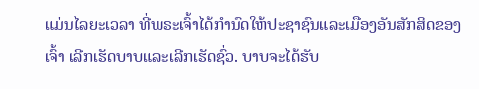ແມ່ນໄລຍະເວລາ ທີ່ພຣະເຈົ້າໄດ້ກຳນົດໃຫ້ປະຊາຊົນແລະເມືອງອັນສັກສິດຂອງເຈົ້າ ເລີກເຮັດບາບແລະເລີກເຮັດຊົ່ວ. ບາບຈະໄດ້ຮັບ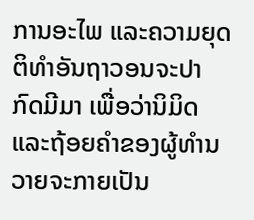ການອະໄພ ແລະຄວາມຍຸດຕິທຳອັນຖາວອນຈະປາກົດມີມາ ເພື່ອວ່ານິມິດ ແລະຖ້ອຍຄຳຂອງຜູ້ທຳນວາຍຈະກາຍເປັນ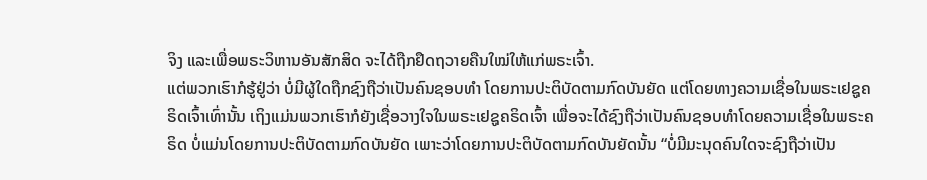ຈິງ ແລະເພື່ອພຣະວິຫານອັນສັກສິດ ຈະໄດ້ຖືກຢຶດຖວາຍຄືນໃໝ່ໃຫ້ແກ່ພຣະເຈົ້າ.
ແຕ່ພວກເຮົາກໍຮູ້ຢູ່ວ່າ ບໍ່ມີຜູ້ໃດຖືກຊົງຖືວ່າເປັນຄົນຊອບທຳ ໂດຍການປະຕິບັດຕາມກົດບັນຍັດ ແຕ່ໂດຍທາງຄວາມເຊື່ອໃນພຣະເຢຊູຄຣິດເຈົ້າເທົ່ານັ້ນ ເຖິງແມ່ນພວກເຮົາກໍຍັງເຊື່ອວາງໃຈໃນພຣະເຢຊູຄຣິດເຈົ້າ ເພື່ອຈະໄດ້ຊົງຖືວ່າເປັນຄົນຊອບທຳໂດຍຄວາມເຊື່ອໃນພຣະຄຣິດ ບໍ່ແມ່ນໂດຍການປະຕິບັດຕາມກົດບັນຍັດ ເພາະວ່າໂດຍການປະຕິບັດຕາມກົດບັນຍັດນັ້ນ “ບໍ່ມີມະນຸດຄົນໃດຈະຊົງຖືວ່າເປັນ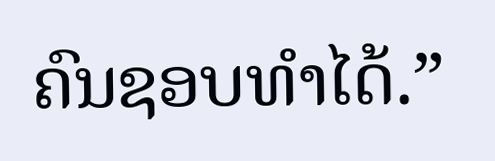ຄົນຊອບທຳໄດ້.”